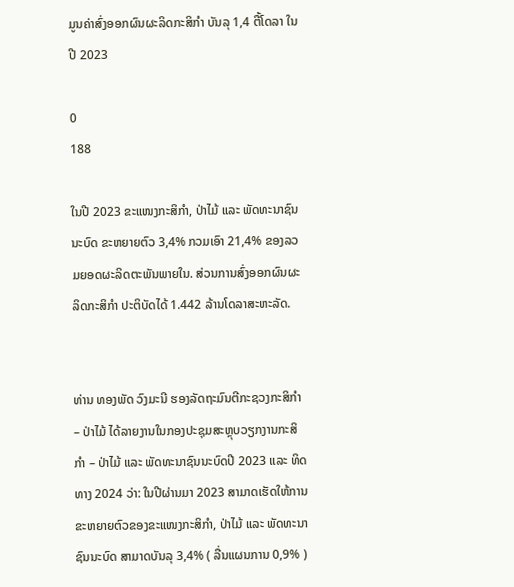ມູນຄ່າສົ່ງອອກຜົນຜະລິດກະສິກໍາ ບັນລຸ 1,4 ຕື້ໂດລາ ໃນປີ 2023

0
188

ໃນປີ 2023 ຂະແໜງກະສິກຳ, ປ່າໄມ້ ແລະ ພັດທະນາຊົນນະບົດ ຂະຫຍາຍຕົວ 3,4% ກວມເອົາ 21,4% ຂອງລວມຍອດຜະລິດຕະພັນພາຍໃນ. ສ່ວນການສົ່ງອອກຜົນຜະລິດກະສິກໍາ ປະຕິບັດໄດ້ 1.442 ລ້ານໂດລາສະຫະລັດ.


ທ່ານ ທອງພັດ ວົງມະນີ ຮອງລັດຖະມົນຕີກະຊວງກະສິກຳ – ປ່າໄມ້ ໄດ້ລາຍງານໃນກອງປະຊຸມສະຫຼຸບວຽກງານກະສິກຳ – ປ່າໄມ້ ແລະ ພັດທະນາຊົນນະບົດປີ 2023 ແລະ ທິດທາງ 2024 ວ່າ: ໃນປີຜ່ານມາ 2023 ສາມາດເຮັດໃຫ້ການຂະຫຍາຍຕົວຂອງຂະແໜງກະສິກຳ, ປ່າໄມ້ ແລະ ພັດທະນາຊົນນະບົດ ສາມາດບັນລຸ 3,4% ( ລື່ນແຜນການ 0,9% )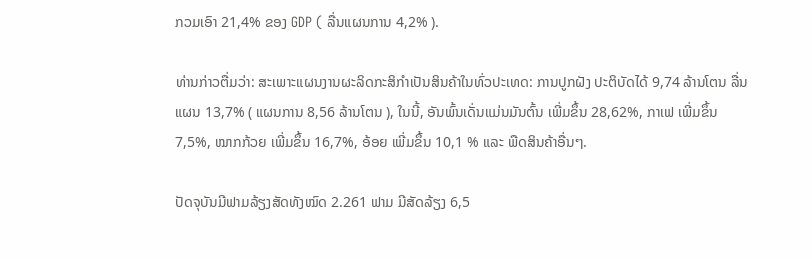ກວມເອົາ 21,4% ຂອງ GDP ( ລື່ນແຜນການ 4,2% ).

ທ່ານກ່າວຕື່ມວ່າ: ສະເພາະແຜນງານຜະລິດກະສິກຳເປັນສິນຄ້າໃນທົ່ວປະເທດ: ການປູກຝັງ ປະຕິບັດໄດ້ 9,74 ລ້ານໂຕນ ລື່ນແຜນ 13,7% ( ແຜນການ 8,56 ລ້ານໂຕນ ), ໃນນີ້, ອັນພົ້ນເດັ່ນແມ່ນມັນຕົ້ນ ເພີ່ມຂຶ້ນ 28,62%, ກາເຟ ເພີ່ມຂຶ້ນ 7,5%, ໝາກກ້ວຍ ເພີ່ມຂຶ້ນ 16,7%, ອ້ອຍ ເພີ່ມຂຶ້ນ 10,1 % ແລະ ພືດສິນຄ້າອື່ນໆ.

ປັດຈຸບັນມີຟາມລ້ຽງສັດທັງໝົດ 2.261 ຟາມ ມີສັດລ້ຽງ 6,5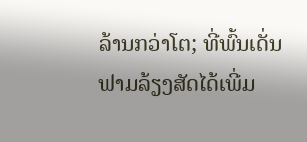ລ້ານກວ່າໂຕ; ທີ່ພົ້ນເດັ່ນຟາມລ້ຽງສັດໄດ້ເພີ່ມ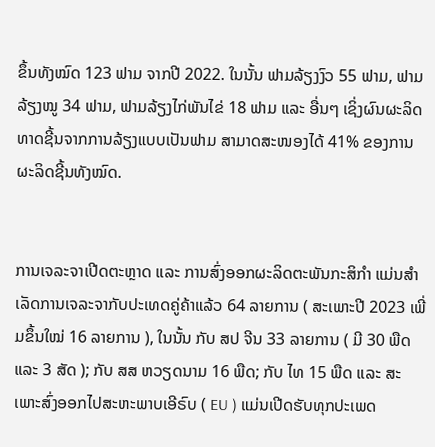ຂຶ້ນທັງໝົດ 123 ຟາມ ຈາກປີ 2022. ໃນນັ້ນ ຟາມລ້ຽງງົວ 55 ຟາມ, ຟາມລ້ຽງໝູ 34 ຟາມ, ຟາມລ້ຽງໄກ່ພັນໄຂ່ 18 ຟາມ ແລະ ອື່ນໆ ເຊິ່ງຜົນຜະລິດທາດຊີ້ນຈາກການລ້ຽງແບບເປັນຟາມ ສາມາດສະໜອງໄດ້ 41% ຂອງການຜະລິດຊີ້ນທັງໝົດ.


ການເຈລະຈາເປີດຕະຫຼາດ ແລະ ການສົ່ງອອກຜະລິດຕະພັນກະສິກຳ ແມ່ນສຳເລັດການເຈລະຈາກັບປະເທດຄູ່ຄ້າແລ້ວ 64 ລາຍການ ( ສະເພາະປີ 2023 ເພີ່ມຂຶ້ນໃໝ່ 16 ລາຍການ ), ໃນນັ້ນ ກັບ ສປ ຈີນ 33 ລາຍການ ( ມີ 30 ພືດ ແລະ 3 ສັດ ); ກັບ ສສ ຫວຽດນາມ 16 ພືດ; ກັບ ໄທ 15 ພືດ ແລະ ສະເພາະສົ່ງອອກໄປສະຫະພາບເອີຣົບ ( EU ) ແມ່ນເປີດຮັບທຸກປະເພດ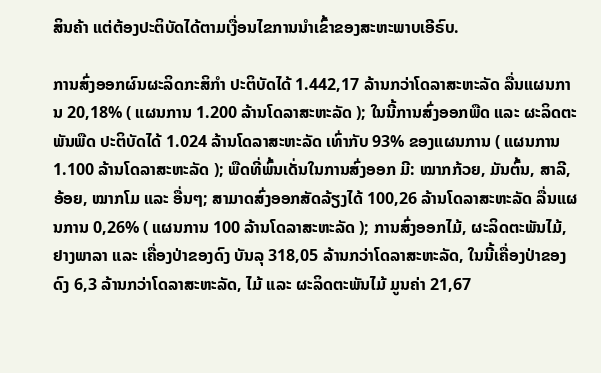ສິນຄ້າ ແຕ່ຕ້ອງປະຕິບັດໄດ້ຕາມເງື່ອນໄຂການນໍາເຂົ້າຂອງສະຫະພາບເອີຣົບ.

ການສົ່ງອອກຜົນຜະລິດກະສິກໍາ ປະຕິບັດໄດ້ 1.442,17 ລ້ານກວ່າໂດລາສະຫະລັດ ລື່ນແຜນການ 20,18% ( ແຜນການ 1.200 ລ້ານໂດລາສະຫະລັດ ); ໃນນີ້ການສົ່ງອອກພືດ ແລະ ຜະລິດຕະພັນພືດ ປະຕິບັດໄດ້ 1.024 ລ້ານໂດລາສະຫະລັດ ເທົ່າກັບ 93% ຂອງແຜນການ ( ແຜນການ 1.100 ລ້ານໂດລາສະຫະລັດ ); ພືດທີ່ພົ້ນເດັ່ນໃນການສົ່ງອອກ ມີ: ໝາກກ້ວຍ, ມັນຕົ້ນ, ສາລີ, ອ້ອຍ, ໝາກໂມ ແລະ ອື່ນໆ; ສາມາດສົ່ງອອກສັດລ້ຽງໄດ້ 100,26 ລ້ານໂດລາສະຫະລັດ ລື່ນແຜນການ 0,26% ( ແຜນການ 100 ລ້ານໂດລາສະຫະລັດ ); ການສົ່ງອອກໄມ້, ຜະລິດຕະພັນໄມ້, ຢາງພາລາ ແລະ ເຄື່ອງປ່າຂອງດົງ ບັນລຸ 318,05 ລ້ານກວ່າໂດລາສະຫະລັດ, ໃນນີ້ເຄື່ອງປ່າຂອງດົງ 6,3 ລ້ານກວ່າໂດລາສະຫະລັດ, ໄມ້ ແລະ ຜະລິດຕະພັນໄມ້ ມູນຄ່າ 21,67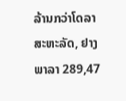ລ້ານກວ່າໂດລາສະຫະລັດ, ຢາງພາລາ 289,47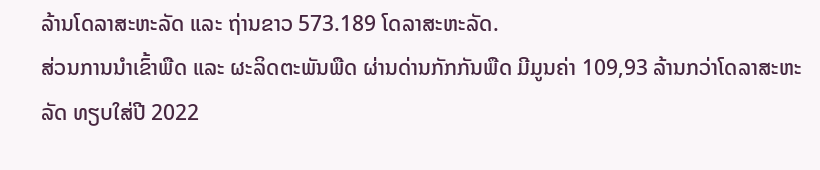ລ້ານໂດລາສະຫະລັດ ແລະ ຖ່ານຂາວ 573.189 ໂດລາສະຫະລັດ.
ສ່ວນການນຳເຂົ້າພືດ ແລະ ຜະລິດຕະພັນພືດ ຜ່ານດ່ານກັກກັນພືດ ມີມູນຄ່າ 109,93 ລ້ານກວ່າໂດລາສະຫະລັດ ທຽບໃສ່ປີ 2022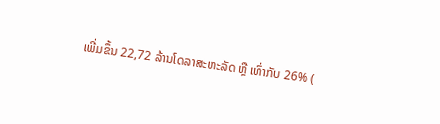ເພີ່ມຂຶ້ນ 22,72 ລ້ານໂດລາສະຫະລັດ ຫຼື ເທົ່າກັບ 26% (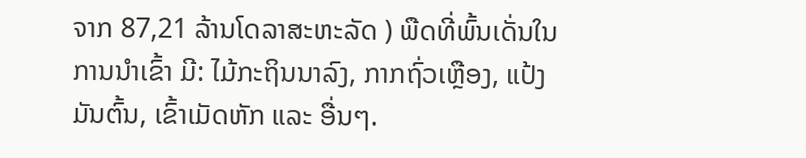ຈາກ 87,21 ລ້ານໂດລາສະຫະລັດ ) ພືດທີ່ພົ້ນເດັ່ນໃນການນໍາເຂົ້າ ມີ: ໄມ້ກະຖິນນາລົງ, ກາກຖົ່ວເຫຼືອງ, ແປ້ງມັນຕົ້ນ, ເຂົ້າເມັດຫັກ ແລະ ອື່ນໆ.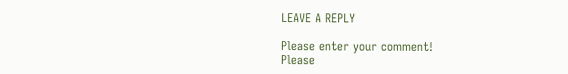LEAVE A REPLY

Please enter your comment!
Please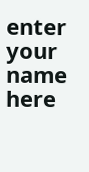enter your name here